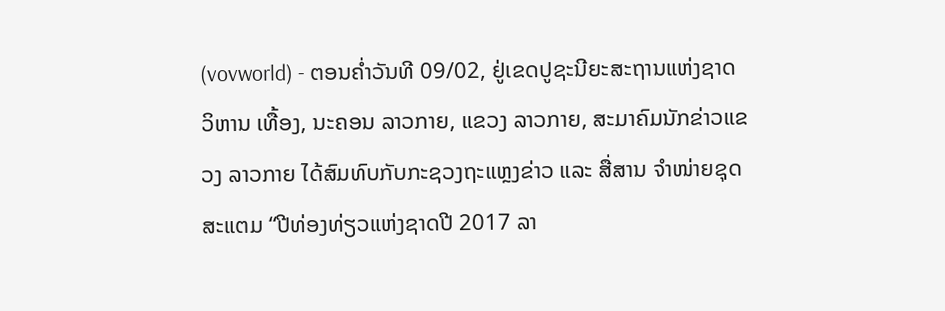(vovworld) - ຕອນຄໍ່າວັນທີ 09/02, ຢູ່ເຂດປູຊະນີຍະສະຖານແຫ່ງຊາດ ວິຫານ ເທື້ອງ, ນະຄອນ ລາວກາຍ, ແຂວງ ລາວກາຍ, ສະມາຄົມນັກຂ່າວແຂວງ ລາວກາຍ ໄດ້ສົມທົບກັບກະຊວງຖະແຫຼງຂ່າວ ແລະ ສື່ສານ ຈຳໜ່າຍຊຸດສະແຕມ “ປີທ່ອງທ່ຽວແຫ່ງຊາດປີ 2017 ລາ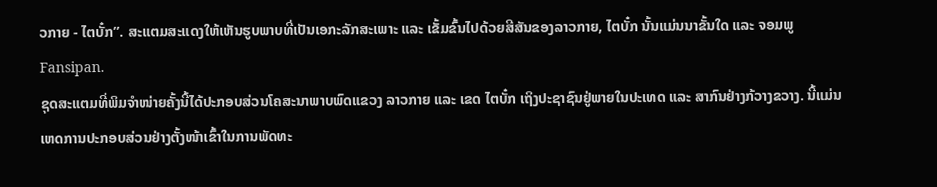ວກາຍ - ໄຕບັ໋ກ”. ສະແຕມສະແດງໃຫ້ເຫັນຮູບພາບທີ່ເປັນເອກະລັກສະເພາະ ແລະ ເຂັ້ມຂົ້ນໄປດ້ວຍສີສັນຂອງລາວກາຍ, ໄຕບັ໋ກ ນັ້ນແມ່ນນາຂັ້ນໃດ ແລະ ຈອມພູ Fansipan.
ຊຸດສະແຕມທີ່ພິມຈຳໜ່າຍຄັ້ງນີ້ໄດ້ປະກອບສ່ວນໂຄສະນາພາບພົດແຂວງ ລາວກາຍ ແລະ ເຂດ ໄຕບັ໋ກ ເຖິງປະຊາຊົນຢູ່ພາຍໃນປະເທດ ແລະ ສາກົນຢ່າງກ້ວາງຂວາງ. ນີ້ແມ່ນເຫດການປະກອບສ່ວນຢ່າງຕັ້ງໜ້າເຂົ້າໃນການພັດທະ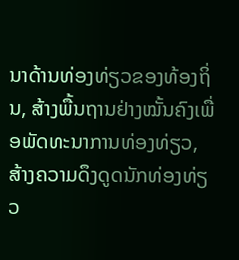ນາດ້ານທ່ອງທ່ຽວຂອງທ້ອງຖິ່ນ, ສ້າງພື້ນຖານຢ່າງໝັ້ນຄົງເພື່ອພັດທະນາການທ່ອງທ່ຽວ, ສ້າງຄວາມດຶງດູດນັກທ່ອງທ່ຽວ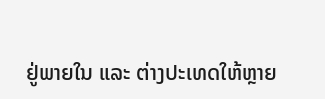ຢູ່ພາຍໃນ ແລະ ຕ່າງປະເທດໃຫ້ຫຼາຍ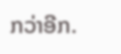ກວ່າອີກ.